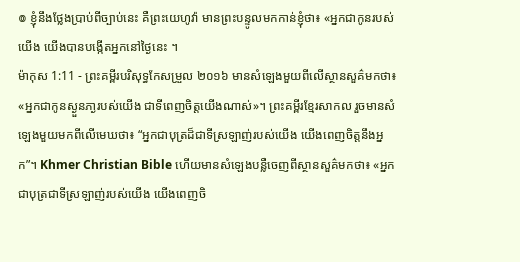៙ ខ្ញុំនឹងថ្លែងប្រាប់ពីច្បាប់នេះ គឺព្រះយេហូវ៉ា មានព្រះបន្ទូលមកកាន់ខ្ញុំថា៖ «អ្នកជាកូនរបស់យើង យើងបានបង្កើតអ្នកនៅថ្ងៃនេះ ។
ម៉ាកុស 1:11 - ព្រះគម្ពីរបរិសុទ្ធកែសម្រួល ២០១៦ មានសំឡេងមួយពីលើស្ថានសួគ៌មកថា៖ «អ្នកជាកូនស្ងួនភា្ងរបស់យើង ជាទីពេញចិត្តយើងណាស់»។ ព្រះគម្ពីរខ្មែរសាកល រួចមានសំឡេងមួយមកពីលើមេឃថា៖ “អ្នកជាបុត្រដ៏ជាទីស្រឡាញ់របស់យើង យើងពេញចិត្តនឹងអ្នក”។ Khmer Christian Bible ហើយមានសំឡេងបន្លឺចេញពីស្ថានសួគ៌មកថា៖ «អ្នកជាបុត្រជាទីស្រឡាញ់របស់យើង យើងពេញចិ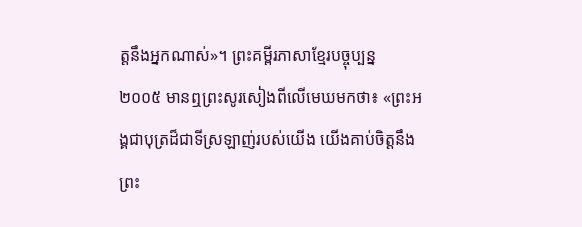ត្ដនឹងអ្នកណាស់»។ ព្រះគម្ពីរភាសាខ្មែរបច្ចុប្បន្ន ២០០៥ មានឮព្រះសូរសៀងពីលើមេឃមកថា៖ «ព្រះអង្គជាបុត្រដ៏ជាទីស្រឡាញ់របស់យើង យើងគាប់ចិត្តនឹងព្រះ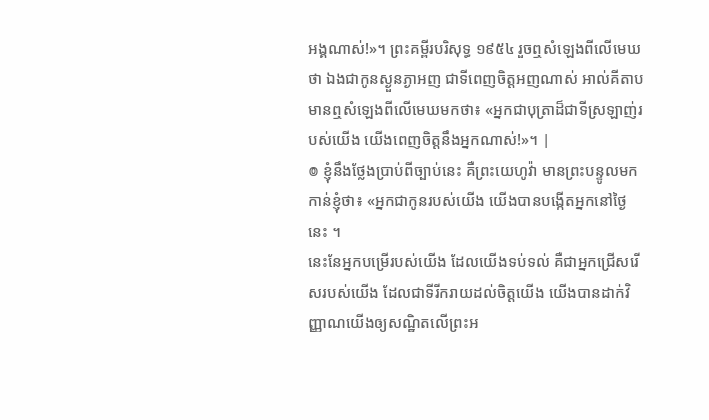អង្គណាស់!»។ ព្រះគម្ពីរបរិសុទ្ធ ១៩៥៤ រួចឮសំឡេងពីលើមេឃថា ឯងជាកូនស្ងួនភ្ងាអញ ជាទីពេញចិត្តអញណាស់ អាល់គីតាប មានឮសំឡេងពីលើមេឃមកថា៖ «អ្នកជាបុត្រាដ៏ជាទីស្រឡាញ់របស់យើង យើងពេញចិត្តនឹងអ្នកណាស់!»។ |
៙ ខ្ញុំនឹងថ្លែងប្រាប់ពីច្បាប់នេះ គឺព្រះយេហូវ៉ា មានព្រះបន្ទូលមកកាន់ខ្ញុំថា៖ «អ្នកជាកូនរបស់យើង យើងបានបង្កើតអ្នកនៅថ្ងៃនេះ ។
នេះនែអ្នកបម្រើរបស់យើង ដែលយើងទប់ទល់ គឺជាអ្នកជ្រើសរើសរបស់យើង ដែលជាទីរីករាយដល់ចិត្តយើង យើងបានដាក់វិញ្ញាណយើងឲ្យសណ្ឋិតលើព្រះអ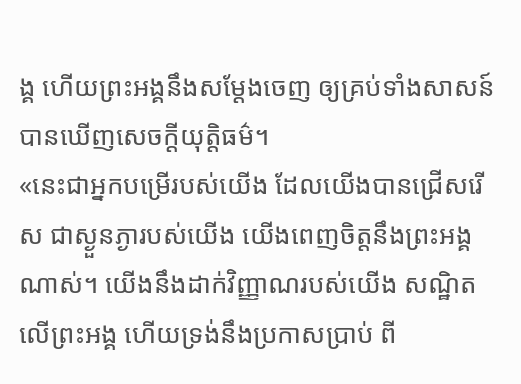ង្គ ហើយព្រះអង្គនឹងសម្ដែងចេញ ឲ្យគ្រប់ទាំងសាសន៍បានឃើញសេចក្ដីយុត្តិធម៌។
«នេះជាអ្នកបម្រើរបស់យើង ដែលយើងបានជ្រើសរើស ជាស្ងួនភ្ងារបស់យើង យើងពេញចិត្តនឹងព្រះអង្គណាស់។ យើងនឹងដាក់វិញ្ញាណរបស់យើង សណ្ឋិតលើព្រះអង្គ ហើយទ្រង់នឹងប្រកាសប្រាប់ ពី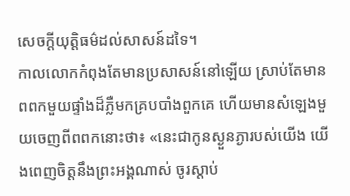សេចក្តីយុត្តិធម៌ដល់សាសន៍ដទៃ។
កាលលោកកំពុងតែមានប្រសាសន៍នៅឡើយ ស្រាប់តែមានពពកមួយផ្ទាំងដ៏ភ្លឺមកគ្របបាំងពួកគេ ហើយមានសំឡេងមួយចេញពីពពកនោះថា៖ «នេះជាកូនស្ងួនភ្ងារបស់យើង យើងពេញចិត្តនឹងព្រះអង្គណាស់ ចូរស្តាប់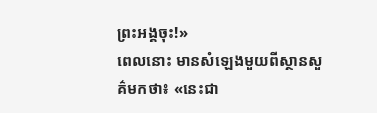ព្រះអង្គចុះ!»
ពេលនោះ មានសំឡេងមួយពីស្ថានសួគ៌មកថា៖ «នេះជា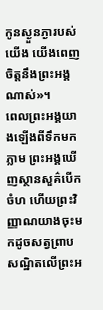កូនស្ងួនភ្ងារបស់យើង យើងពេញចិត្តនឹងព្រះអង្គណាស់»។
ពេលព្រះអង្គយាងឡើងពីទឹកមកភ្លាម ព្រះអង្គឃើញស្ថានសួគ៌បើកចំហ ហើយព្រះវិញ្ញាណយាងចុះមកដូចសត្វព្រាប សណ្ឋិតលើព្រះអ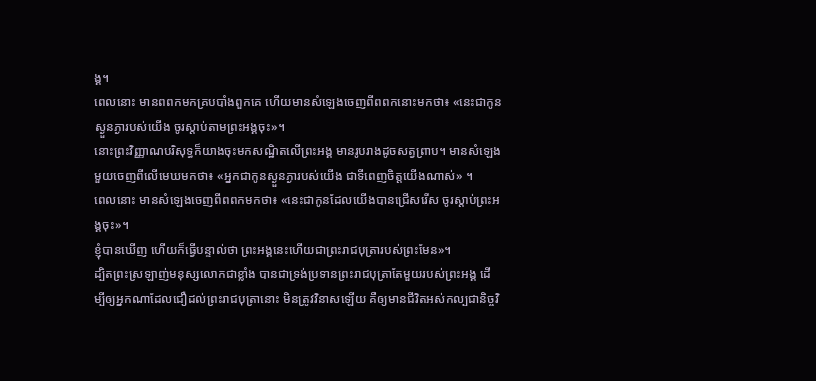ង្គ។
ពេលនោះ មានពពកមកគ្របបាំងពួកគេ ហើយមានសំឡេងចេញពីពពកនោះមកថា៖ «នេះជាកូនស្ងួនភ្ងារបស់យើង ចូរស្តាប់តាមព្រះអង្គចុះ»។
នោះព្រះវិញ្ញាណបរិសុទ្ធក៏យាងចុះមកសណ្ឋិតលើព្រះអង្គ មានរូបរាងដូចសត្វព្រាប។ មានសំឡេងមួយចេញពីលើមេឃមកថា៖ «អ្នកជាកូនស្ងួនភ្ងារបស់យើង ជាទីពេញចិត្តយើងណាស់» ។
ពេលនោះ មានសំឡេងចេញពីពពកមកថា៖ «នេះជាកូនដែលយើងបានជ្រើសរើស ចូរស្តាប់ព្រះអង្គចុះ»។
ខ្ញុំបានឃើញ ហើយក៏ធ្វើបន្ទាល់ថា ព្រះអង្គនេះហើយជាព្រះរាជបុត្រារបស់ព្រះមែន»។
ដ្បិតព្រះស្រឡាញ់មនុស្សលោកជាខ្លាំង បានជាទ្រង់ប្រទានព្រះរាជបុត្រាតែមួយរបស់ព្រះអង្គ ដើម្បីឲ្យអ្នកណាដែលជឿដល់ព្រះរាជបុត្រានោះ មិនត្រូវវិនាសឡើយ គឺឲ្យមានជីវិតអស់កល្បជានិច្ចវិ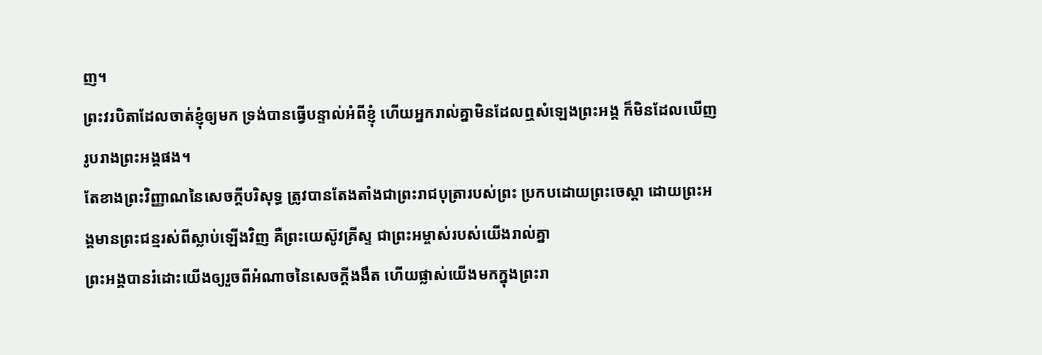ញ។
ព្រះវរបិតាដែលចាត់ខ្ញុំឲ្យមក ទ្រង់បានធ្វើបន្ទាល់អំពីខ្ញុំ ហើយអ្នករាល់គ្នាមិនដែលឮសំឡេងព្រះអង្គ ក៏មិនដែលឃើញរូបរាងព្រះអង្គផង។
តែខាងព្រះវិញ្ញាណនៃសេចក្ដីបរិសុទ្ធ ត្រូវបានតែងតាំងជាព្រះរាជបុត្រារបស់ព្រះ ប្រកបដោយព្រះចេស្តា ដោយព្រះអង្គមានព្រះជន្មរស់ពីស្លាប់ឡើងវិញ គឺព្រះយេស៊ូវគ្រីស្ទ ជាព្រះអម្ចាស់របស់យើងរាល់គ្នា
ព្រះអង្គបានរំដោះយើងឲ្យរួចពីអំណាចនៃសេចក្តីងងឹត ហើយផ្លាស់យើងមកក្នុងព្រះរា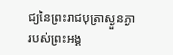ជ្យនៃព្រះរាជបុត្រាស្ងួនភ្ងារបស់ព្រះអង្គ